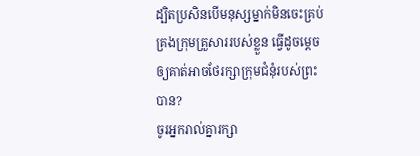ដ្បិតប្រសិនបើមនុស្សម្នាក់មិនចេះគ្រប់គ្រងក្រុមគ្រួសាររបស់ខ្លួន ធ្វើដូចម្ដេចឲ្យគាត់អាចថែរក្សាក្រុមជំនុំរបស់ព្រះបាន?
ចូរអ្នករាល់គ្នារក្សា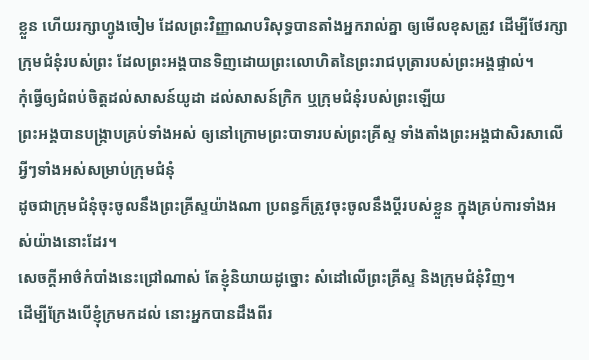ខ្លួន ហើយរក្សាហ្វូងចៀម ដែលព្រះវិញ្ញាណបរិសុទ្ធបានតាំងអ្នករាល់គ្នា ឲ្យមើលខុសត្រូវ ដើម្បីថែរក្សាក្រុមជំនុំរបស់ព្រះ ដែលព្រះអង្គបានទិញដោយព្រះលោហិតនៃព្រះរាជបុត្រារបស់ព្រះអង្គផ្ទាល់។
កុំធ្វើឲ្យជំពប់ចិត្តដល់សាសន៍យូដា ដល់សាសន៍ក្រិក ឬក្រុមជំនុំរបស់ព្រះឡើយ
ព្រះអង្គបានបង្ក្រាបគ្រប់ទាំងអស់ ឲ្យនៅក្រោមព្រះបាទារបស់ព្រះគ្រីស្ទ ទាំងតាំងព្រះអង្គជាសិរសាលើអ្វីៗទាំងអស់សម្រាប់ក្រុមជំនុំ
ដូចជាក្រុមជំនុំចុះចូលនឹងព្រះគ្រីស្ទយ៉ាងណា ប្រពន្ធក៏ត្រូវចុះចូលនឹងប្តីរបស់ខ្លួន ក្នុងគ្រប់ការទាំងអស់យ៉ាងនោះដែរ។
សេចក្តីអាថ៌កំបាំងនេះជ្រៅណាស់ តែខ្ញុំនិយាយដូច្នោះ សំដៅលើព្រះគ្រីស្ទ និងក្រុមជំនុំវិញ។
ដើម្បីក្រែងបើខ្ញុំក្រមកដល់ នោះអ្នកបានដឹងពីរ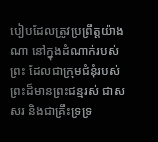បៀបដែលត្រូវប្រព្រឹត្តយ៉ាងណា នៅក្នុងដំណាក់របស់ព្រះ ដែលជាក្រុមជំនុំរបស់ព្រះដ៏មានព្រះជន្មរស់ ជាសសរ និងជាគ្រឹះទ្រទ្រ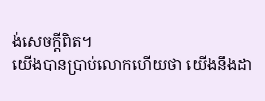ង់សេចក្ដីពិត។
យើងបានប្រាប់លោកហើយថា យើងនឹងដា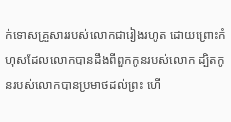ក់ទោសគ្រួសាររបស់លោកជារៀងរហូត ដោយព្រោះកំហុសដែលលោកបានដឹងពីពួកកូនរបស់លោក ដ្បិតកូនរបស់លោកបានប្រមាថដល់ព្រះ ហើ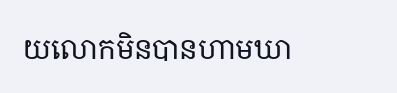យលោកមិនបានហាមឃា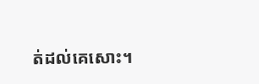ត់ដល់គេសោះ។